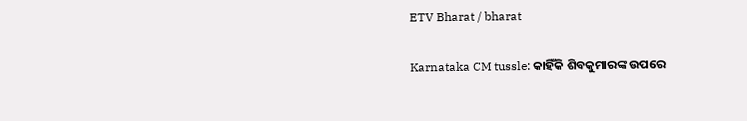ETV Bharat / bharat

Karnataka CM tussle: କାହିଁକି ଶିବକୁମାରଙ୍କ ଉପରେ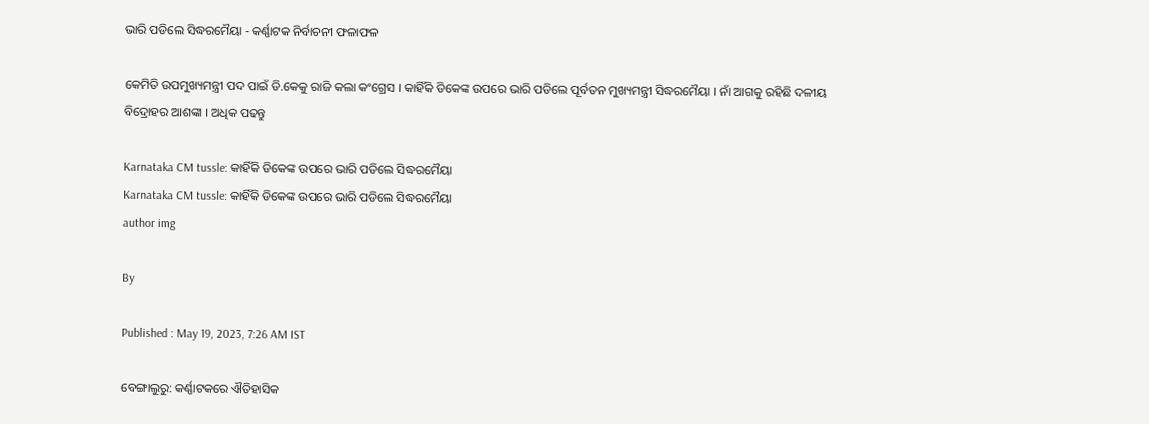ଭାରି ପଡିଲେ ସିଦ୍ଧରମୈୟା - କର୍ଣ୍ଣାଟକ ନିର୍ବାଚନୀ ଫଳାଫଳ

କେମିତି ଉପମୁଖ୍ୟମନ୍ତ୍ରୀ ପଦ ପାଇଁ ଡି.କେକୁ ରାଜି କଲା କଂଗ୍ରେସ । କାହିଁକି ଡିକେଙ୍କ ଉପରେ ଭାରି ପଡିଲେ ପୂର୍ବତନ ମୁଖ୍ୟମନ୍ତ୍ରୀ ସିଦ୍ଧରମୈୟା । ନାଁ ଆଗକୁ ରହିଛି ଦଳୀୟ ବିଦ୍ରୋହର ଆଶଙ୍କା । ଅଧିକ ପଢନ୍ତୁ

Karnataka CM tussle: କାହିଁକି ଡିକେଙ୍କ ଉପରେ ଭାରି ପଡିଲେ ସିଦ୍ଧରମୈୟା
Karnataka CM tussle: କାହିଁକି ଡିକେଙ୍କ ଉପରେ ଭାରି ପଡିଲେ ସିଦ୍ଧରମୈୟା
author img

By

Published : May 19, 2023, 7:26 AM IST

ବେଙ୍ଗାଲୁରୁ: କର୍ଣ୍ଣାଟକରେ ଐତିହାସିକ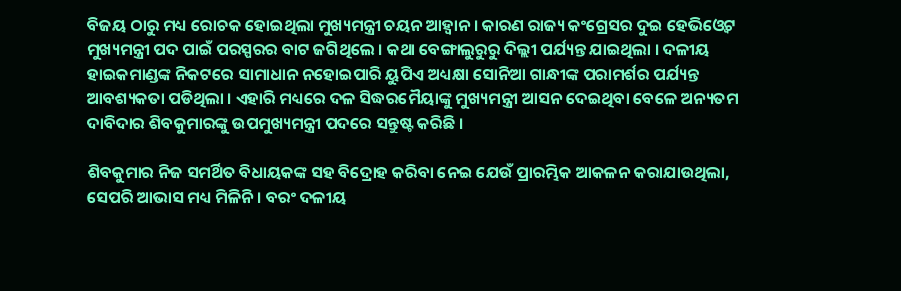ବିଜୟ ଠାରୁ ମଧ୍ୟ ରୋଚକ ହୋଇଥିଲା ମୁଖ୍ୟମନ୍ତ୍ରୀ ଚୟନ ଆହ୍ବାନ । କାରଣ ରାଜ୍ୟ କଂଗ୍ରେସର ଦୁଇ ହେଭିଓ୍ବେଟ ମୁଖ୍ୟମନ୍ତ୍ରୀ ପଦ ପାଇଁ ପରସ୍ପରର ବାଟ ଜଗିଥିଲେ । କଥା ବେଙ୍ଗାଲୁରୁରୁ ଦିଲ୍ଲୀ ପର୍ଯ୍ୟନ୍ତ ଯାଇଥିଲା । ଦଳୀୟ ହାଇକମାଣ୍ଡଙ୍କ ନିକଟରେ ସାମାଧାନ ନହୋଇପାରି ୟୁପିଏ ଅଧ୍ୟକ୍ଷା ସୋନିଆ ଗାନ୍ଧୀଙ୍କ ପରାମର୍ଶର ପର୍ଯ୍ୟନ୍ତ ଆବଶ୍ୟକତା ପଡିଥିଲା । ଏହାରି ମଧ୍ୟରେ ଦଳ ସିଦ୍ଧରମୈୟାଙ୍କୁ ମୁଖ୍ୟମନ୍ତ୍ରୀ ଆସନ ଦେଇଥିବା ବେଳେ ଅନ୍ୟତମ ଦାବିଦାର ଶିବକୁମାରଙ୍କୁ ଉପମୁଖ୍ୟମନ୍ତ୍ରୀ ପଦରେ ସନ୍ତୁଷ୍ଟ କରିଛି ।

ଶିବକୁମାର ନିଜ ସମର୍ଥିତ ବିଧାୟକଙ୍କ ସହ ବିଦ୍ରୋହ କରିବା ନେଇ ଯେଉଁ ପ୍ରାରମ୍ଭିକ ଆକଳନ କରାଯାଉଥିଲା, ସେପରି ଆଭାସ ମଧ୍ୟ ମିଳିନି । ବରଂ ଦଳୀୟ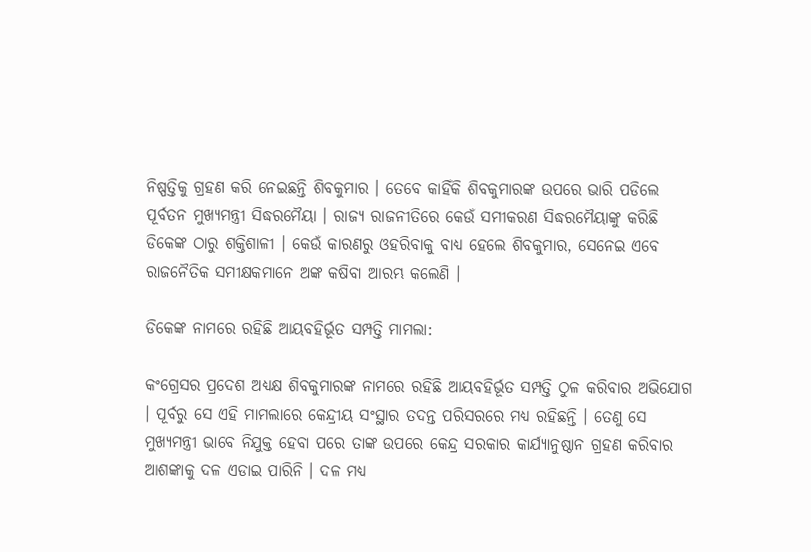ନିଷ୍ପତ୍ତିକୁ ଗ୍ରହଣ କରି ନେଇଛନ୍ତି ଶିବକୁମାର । ତେବେ କାହିଁକି ଶିବକୁମାରଙ୍କ ଉପରେ ଭାରି ପଡିଲେ ପୂର୍ବତନ ମୁଖ୍ୟମନ୍ତ୍ରୀ ସିଦ୍ଧରମୈୟା । ରାଜ୍ୟ ରାଜନୀତିରେ କେଉଁ ସମୀକରଣ ସିଦ୍ଧରମୈୟାଙ୍କୁ କରିଛି ଡିକେଙ୍କ ଠାରୁ ଶକ୍ତିଶାଳୀ । କେଉଁ କାରଣରୁ ଓହରିବାକୁ ବାଧ୍ୟ ହେଲେ ଶିବକୁମାର, ସେନେଇ ଏବେ ରାଜନୈତିକ ସମୀକ୍ଷକମାନେ ଅଙ୍କ କଷିବା ଆରମ୍ଭ କଲେଣି ।

ଡିକେଙ୍କ ନାମରେ ରହିଛି ଆୟବହିର୍ଭୂତ ସମ୍ପତ୍ତି ମାମଲା:

କଂଗ୍ରେସର ପ୍ରଦେଶ ଅଧ୍ୟକ୍ଷ ଶିବକୁମାରଙ୍କ ନାମରେ ରହିଛି ଆୟବହିର୍ଭୂତ ସମ୍ପତ୍ତି ଠୁଳ କରିବାର ଅଭିଯୋଗ । ପୂର୍ବରୁ ସେ ଏହି ମାମଲାରେ କେନ୍ଦ୍ରୀୟ ସଂସ୍ଥାର ତଦନ୍ତ ପରିସରରେ ମଧ୍ୟ ରହିଛନ୍ତି । ତେଣୁ ସେ ମୁଖ୍ୟମନ୍ତ୍ରୀ ଭାବେ ନିଯୁକ୍ତ ହେବା ପରେ ତାଙ୍କ ଉପରେ କେନ୍ଦ୍ର ସରକାର କାର୍ଯ୍ୟାନୁଷ୍ଠାନ ଗ୍ରହଣ କରିବାର ଆଶଙ୍କାକୁ ଦଳ ଏଡାଇ ପାରିନି । ଦଳ ମଧ୍ୟ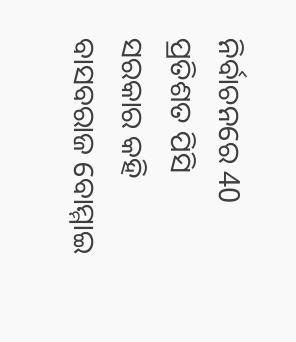ନିର୍ବାଚନରେ 40 ପ୍ରତିଶତ ପିସି ସରକାର କହି ବାସବରାଜ ବୋମ୍ମାଇ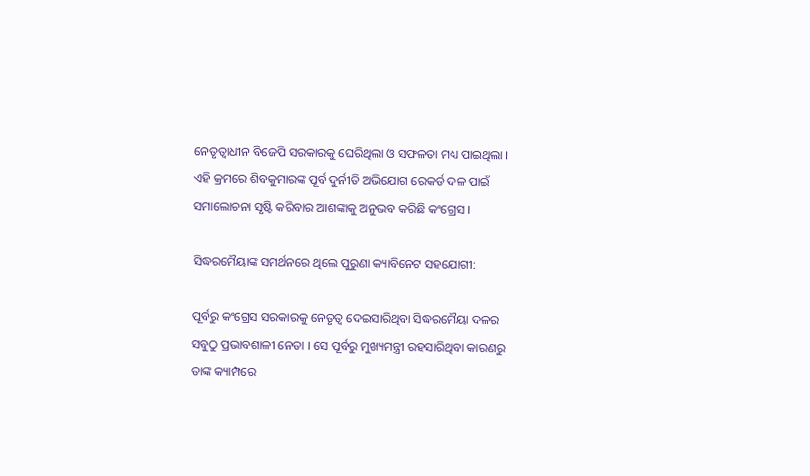ନେତୃତ୍ବାଧୀନ ବିଜେପି ସରକାରକୁ ଘେରିଥିଲା ଓ ସଫଳତା ମଧ୍ୟ ପାଇଥିଲା । ଏହି କ୍ରମରେ ଶିବକୁମାରଙ୍କ ପୂର୍ବ ଦୁର୍ନୀତି ଅଭିଯୋଗ ରେକର୍ଡ ଦଳ ପାଇଁ ସମାଲୋଚନା ସୃଷ୍ଟି କରିବାର ଆଶଙ୍କାକୁ ଅନୁଭବ କରିଛି କଂଗ୍ରେସ ।

ସିଦ୍ଧରମୈୟାଙ୍କ ସମର୍ଥନରେ ଥିଲେ ପୁରୁଣା କ୍ୟାବିନେଟ ସହଯୋଗୀ:

ପୂର୍ବରୁ କଂଗ୍ରେସ ସରକାରକୁ ନେତୃତ୍ବ ଦେଇସାରିଥିବା ସିଦ୍ଧରମୈୟା ଦଳର ସବୁଠୁ ପ୍ରଭାବଶାଳୀ ନେତା । ସେ ପୂର୍ବରୁ ମୁଖ୍ୟମନ୍ତ୍ରୀ ରହସାରିଥିବା କାରଣରୁ ତାଙ୍କ କ୍ୟାମ୍ପରେ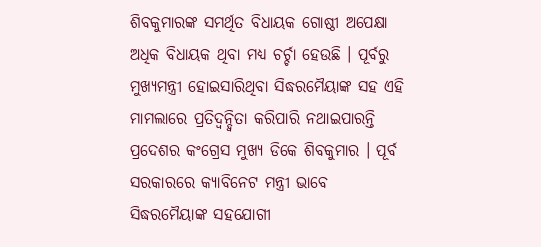ଶିବକୁମାରଙ୍କ ସମର୍ଥିତ ବିଧାୟକ ଗୋଷ୍ଠୀ ଅପେକ୍ଷା ଅଧିକ ବିଧାୟକ ଥିବା ମଧ୍ୟ ଚର୍ଚ୍ଚା ହେଉଛି । ପୂର୍ବରୁ ମୁଖ୍ୟମନ୍ତ୍ରୀ ହୋଇସାରିଥିବା ସିଦ୍ଧରମୈୟାଙ୍କ ସହ ଏହି ମାମଲାରେ ପ୍ରତିଦ୍ବନ୍ଦ୍ବିତା କରିପାରି ନଥାଇପାରନ୍ତି ପ୍ରଦେଶର କଂଗ୍ରେସ ମୁଖ୍ୟ ଡିକେ ଶିବକୁମାର । ପୂର୍ବ ସରକାରରେ କ୍ୟାବିନେଟ ମନ୍ତ୍ରୀ ଭାବେ ସିଦ୍ଧରମୈୟାଙ୍କ ସହଯୋଗୀ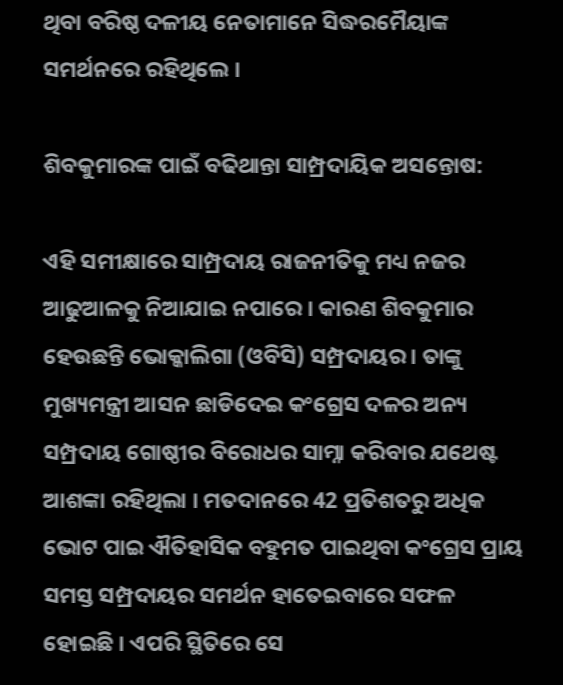ଥିବା ବରିଷ୍ଠ ଦଳୀୟ ନେତାମାନେ ସିଦ୍ଧରମୈୟାଙ୍କ ସମର୍ଥନରେ ରହିଥିଲେ ।

ଶିବକୁମାରଙ୍କ ପାଇଁ ବଢିଥାନ୍ତା ସାମ୍ପ୍ରଦାୟିକ ଅସନ୍ତୋଷ:

ଏହି ସମୀକ୍ଷାରେ ସାମ୍ପ୍ରଦାୟ ରାଜନୀତିକୁ ମଧ୍ୟ ନଜର ଆଢୁଆଳକୁ ନିଆଯାଇ ନପାରେ । କାରଣ ଶିବକୁମାର ହେଉଛନ୍ତି ଭୋକ୍କାଲିଗା (ଓବିସି) ସମ୍ପ୍ରଦାୟର । ତାଙ୍କୁ ମୁଖ୍ୟମନ୍ତ୍ରୀ ଆସନ ଛାଡିଦେଇ କଂଗ୍ରେସ ଦଳର ଅନ୍ୟ ସମ୍ପ୍ରଦାୟ ଗୋଷ୍ଠୀର ବିରୋଧର ସାମ୍ନା କରିବାର ଯଥେଷ୍ଟ ଆଶଙ୍କା ରହିଥିଲା । ମତଦାନରେ 42 ପ୍ରତିଶତରୁ ଅଧିକ ଭୋଟ ପାଇ ଐତିହାସିକ ବହୁମତ ପାଇଥିବା କଂଗ୍ରେସ ପ୍ରାୟ ସମସ୍ତ ସମ୍ପ୍ରଦାୟର ସମର୍ଥନ ହାତେଇବାରେ ସଫଳ ହୋଇଛି । ଏପରି ସ୍ଥିତିରେ ସେ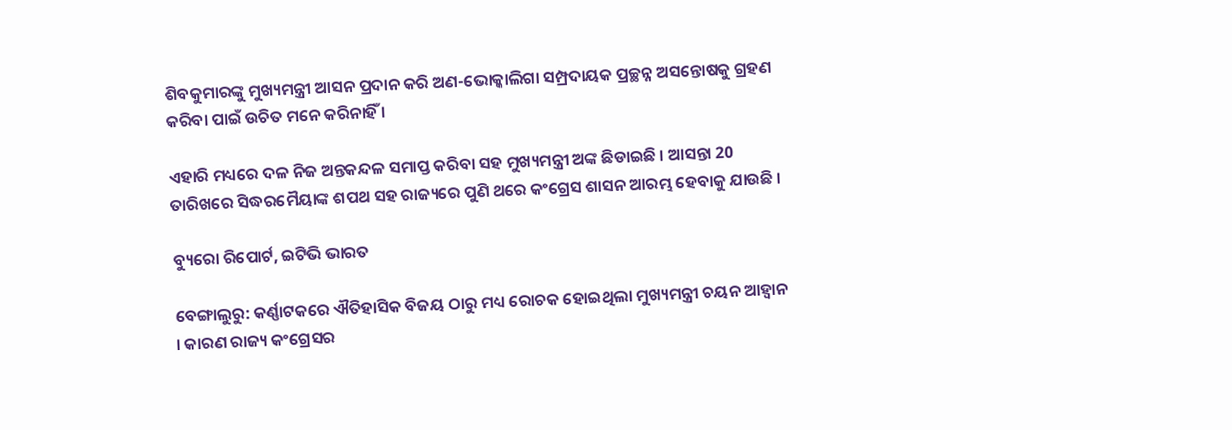ଶିବକୁମାରଙ୍କୁ ମୁଖ୍ୟମନ୍ତ୍ରୀ ଆସନ ପ୍ରଦାନ କରି ଅଣ-ଭୋକ୍କାଲିଗା ସମ୍ପ୍ରଦାୟକ ପ୍ରଚ୍ଛନ୍ନ ଅସନ୍ତୋଷକୁ ଗ୍ରହଣ କରିବା ପାଇଁ ଉଚିତ ମନେ କରିନାହିଁ ।

ଏହାରି ମଧ୍ୟରେ ଦଳ ନିଜ ଅନ୍ତକନ୍ଦଳ ସମାପ୍ତ କରିବା ସହ ମୁଖ୍ୟମନ୍ତ୍ରୀ ଅଙ୍କ ଛିଡାଇଛି । ଆସନ୍ତା 20 ତାରିଖରେ ସିଦ୍ଧରମୈୟାଙ୍କ ଶପଥ ସହ ରାଜ୍ୟରେ ପୁଣି ଥରେ କଂଗ୍ରେସ ଶାସନ ଆରମ୍ଭ ହେବାକୁ ଯାଉଛି ।

ବ୍ୟୁରୋ ରିପୋର୍ଟ, ଇଟିଭି ଭାରତ

ବେଙ୍ଗାଲୁରୁ: କର୍ଣ୍ଣାଟକରେ ଐତିହାସିକ ବିଜୟ ଠାରୁ ମଧ୍ୟ ରୋଚକ ହୋଇଥିଲା ମୁଖ୍ୟମନ୍ତ୍ରୀ ଚୟନ ଆହ୍ବାନ । କାରଣ ରାଜ୍ୟ କଂଗ୍ରେସର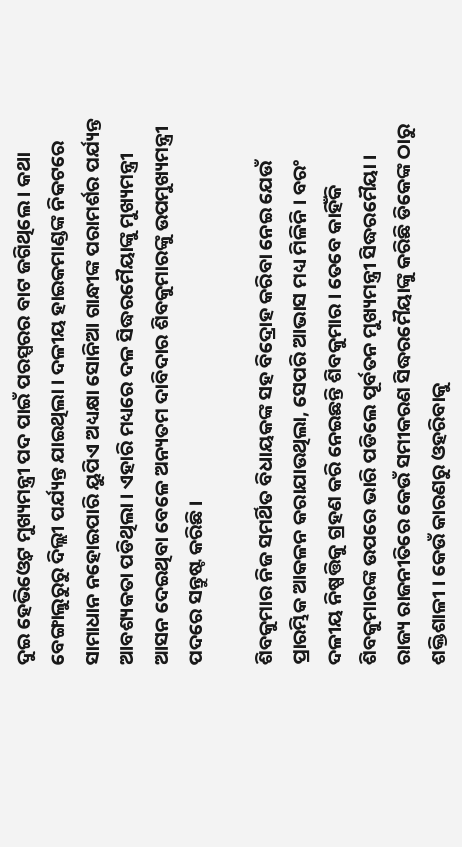ଦୁଇ ହେଭିଓ୍ବେଟ ମୁଖ୍ୟମନ୍ତ୍ରୀ ପଦ ପାଇଁ ପରସ୍ପରର ବାଟ ଜଗିଥିଲେ । କଥା ବେଙ୍ଗାଲୁରୁରୁ ଦିଲ୍ଲୀ ପର୍ଯ୍ୟନ୍ତ ଯାଇଥିଲା । ଦଳୀୟ ହାଇକମାଣ୍ଡଙ୍କ ନିକଟରେ ସାମାଧାନ ନହୋଇପାରି ୟୁପିଏ ଅଧ୍ୟକ୍ଷା ସୋନିଆ ଗାନ୍ଧୀଙ୍କ ପରାମର୍ଶର ପର୍ଯ୍ୟନ୍ତ ଆବଶ୍ୟକତା ପଡିଥିଲା । ଏହାରି ମଧ୍ୟରେ ଦଳ ସିଦ୍ଧରମୈୟାଙ୍କୁ ମୁଖ୍ୟମନ୍ତ୍ରୀ ଆସନ ଦେଇଥିବା ବେଳେ ଅନ୍ୟତମ ଦାବିଦାର ଶିବକୁମାରଙ୍କୁ ଉପମୁଖ୍ୟମନ୍ତ୍ରୀ ପଦରେ ସନ୍ତୁଷ୍ଟ କରିଛି ।

ଶିବକୁମାର ନିଜ ସମର୍ଥିତ ବିଧାୟକଙ୍କ ସହ ବିଦ୍ରୋହ କରିବା ନେଇ ଯେଉଁ ପ୍ରାରମ୍ଭିକ ଆକଳନ କରାଯାଉଥିଲା, ସେପରି ଆଭାସ ମଧ୍ୟ ମିଳିନି । ବରଂ ଦଳୀୟ ନିଷ୍ପତ୍ତିକୁ ଗ୍ରହଣ କରି ନେଇଛନ୍ତି ଶିବକୁମାର । ତେବେ କାହିଁକି ଶିବକୁମାରଙ୍କ ଉପରେ ଭାରି ପଡିଲେ ପୂର୍ବତନ ମୁଖ୍ୟମନ୍ତ୍ରୀ ସିଦ୍ଧରମୈୟା । ରାଜ୍ୟ ରାଜନୀତିରେ କେଉଁ ସମୀକରଣ ସିଦ୍ଧରମୈୟାଙ୍କୁ କରିଛି ଡିକେଙ୍କ ଠାରୁ ଶକ୍ତିଶାଳୀ । କେଉଁ କାରଣରୁ ଓହରିବାକୁ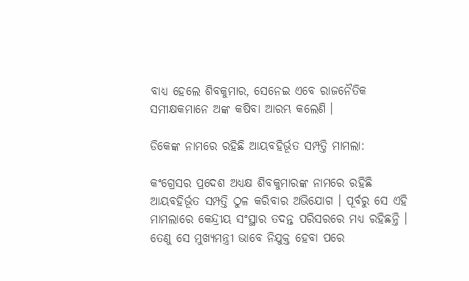ବାଧ୍ୟ ହେଲେ ଶିବକୁମାର, ସେନେଇ ଏବେ ରାଜନୈତିକ ସମୀକ୍ଷକମାନେ ଅଙ୍କ କଷିବା ଆରମ୍ଭ କଲେଣି ।

ଡିକେଙ୍କ ନାମରେ ରହିଛି ଆୟବହିର୍ଭୂତ ସମ୍ପତ୍ତି ମାମଲା:

କଂଗ୍ରେସର ପ୍ରଦେଶ ଅଧ୍ୟକ୍ଷ ଶିବକୁମାରଙ୍କ ନାମରେ ରହିଛି ଆୟବହିର୍ଭୂତ ସମ୍ପତ୍ତି ଠୁଳ କରିବାର ଅଭିଯୋଗ । ପୂର୍ବରୁ ସେ ଏହି ମାମଲାରେ କେନ୍ଦ୍ରୀୟ ସଂସ୍ଥାର ତଦନ୍ତ ପରିସରରେ ମଧ୍ୟ ରହିଛନ୍ତି । ତେଣୁ ସେ ମୁଖ୍ୟମନ୍ତ୍ରୀ ଭାବେ ନିଯୁକ୍ତ ହେବା ପରେ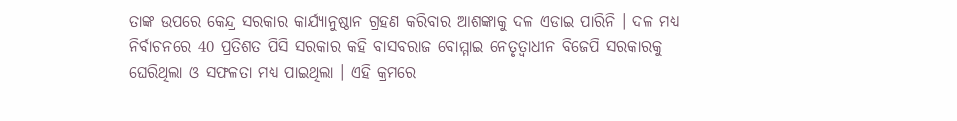ତାଙ୍କ ଉପରେ କେନ୍ଦ୍ର ସରକାର କାର୍ଯ୍ୟାନୁଷ୍ଠାନ ଗ୍ରହଣ କରିବାର ଆଶଙ୍କାକୁ ଦଳ ଏଡାଇ ପାରିନି । ଦଳ ମଧ୍ୟ ନିର୍ବାଚନରେ 40 ପ୍ରତିଶତ ପିସି ସରକାର କହି ବାସବରାଜ ବୋମ୍ମାଇ ନେତୃତ୍ବାଧୀନ ବିଜେପି ସରକାରକୁ ଘେରିଥିଲା ଓ ସଫଳତା ମଧ୍ୟ ପାଇଥିଲା । ଏହି କ୍ରମରେ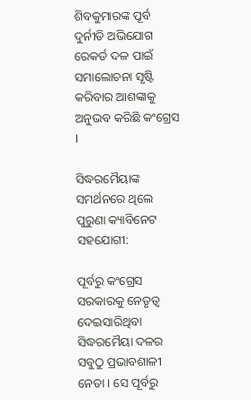ଶିବକୁମାରଙ୍କ ପୂର୍ବ ଦୁର୍ନୀତି ଅଭିଯୋଗ ରେକର୍ଡ ଦଳ ପାଇଁ ସମାଲୋଚନା ସୃଷ୍ଟି କରିବାର ଆଶଙ୍କାକୁ ଅନୁଭବ କରିଛି କଂଗ୍ରେସ ।

ସିଦ୍ଧରମୈୟାଙ୍କ ସମର୍ଥନରେ ଥିଲେ ପୁରୁଣା କ୍ୟାବିନେଟ ସହଯୋଗୀ:

ପୂର୍ବରୁ କଂଗ୍ରେସ ସରକାରକୁ ନେତୃତ୍ବ ଦେଇସାରିଥିବା ସିଦ୍ଧରମୈୟା ଦଳର ସବୁଠୁ ପ୍ରଭାବଶାଳୀ ନେତା । ସେ ପୂର୍ବରୁ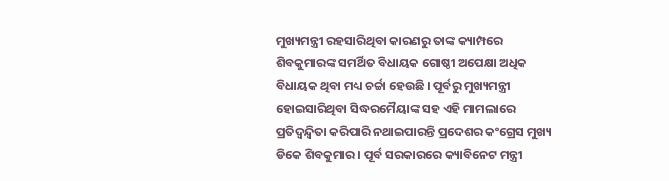ମୁଖ୍ୟମନ୍ତ୍ରୀ ରହସାରିଥିବା କାରଣରୁ ତାଙ୍କ କ୍ୟାମ୍ପରେ ଶିବକୁମାରଙ୍କ ସମର୍ଥିତ ବିଧାୟକ ଗୋଷ୍ଠୀ ଅପେକ୍ଷା ଅଧିକ ବିଧାୟକ ଥିବା ମଧ୍ୟ ଚର୍ଚ୍ଚା ହେଉଛି । ପୂର୍ବରୁ ମୁଖ୍ୟମନ୍ତ୍ରୀ ହୋଇସାରିଥିବା ସିଦ୍ଧରମୈୟାଙ୍କ ସହ ଏହି ମାମଲାରେ ପ୍ରତିଦ୍ବନ୍ଦ୍ବିତା କରିପାରି ନଥାଇପାରନ୍ତି ପ୍ରଦେଶର କଂଗ୍ରେସ ମୁଖ୍ୟ ଡିକେ ଶିବକୁମାର । ପୂର୍ବ ସରକାରରେ କ୍ୟାବିନେଟ ମନ୍ତ୍ରୀ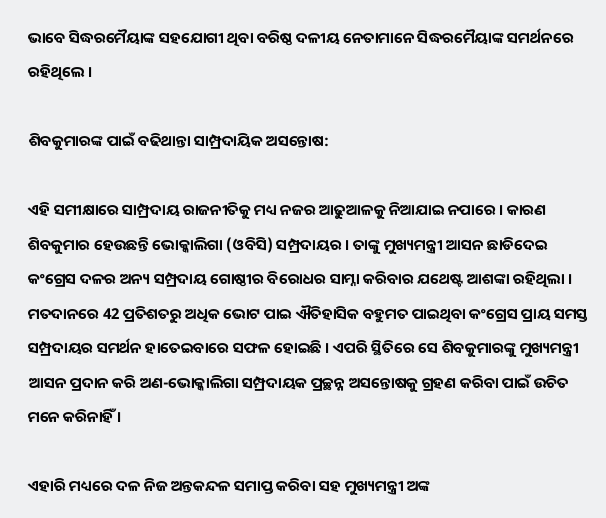ଭାବେ ସିଦ୍ଧରମୈୟାଙ୍କ ସହଯୋଗୀ ଥିବା ବରିଷ୍ଠ ଦଳୀୟ ନେତାମାନେ ସିଦ୍ଧରମୈୟାଙ୍କ ସମର୍ଥନରେ ରହିଥିଲେ ।

ଶିବକୁମାରଙ୍କ ପାଇଁ ବଢିଥାନ୍ତା ସାମ୍ପ୍ରଦାୟିକ ଅସନ୍ତୋଷ:

ଏହି ସମୀକ୍ଷାରେ ସାମ୍ପ୍ରଦାୟ ରାଜନୀତିକୁ ମଧ୍ୟ ନଜର ଆଢୁଆଳକୁ ନିଆଯାଇ ନପାରେ । କାରଣ ଶିବକୁମାର ହେଉଛନ୍ତି ଭୋକ୍କାଲିଗା (ଓବିସି) ସମ୍ପ୍ରଦାୟର । ତାଙ୍କୁ ମୁଖ୍ୟମନ୍ତ୍ରୀ ଆସନ ଛାଡିଦେଇ କଂଗ୍ରେସ ଦଳର ଅନ୍ୟ ସମ୍ପ୍ରଦାୟ ଗୋଷ୍ଠୀର ବିରୋଧର ସାମ୍ନା କରିବାର ଯଥେଷ୍ଟ ଆଶଙ୍କା ରହିଥିଲା । ମତଦାନରେ 42 ପ୍ରତିଶତରୁ ଅଧିକ ଭୋଟ ପାଇ ଐତିହାସିକ ବହୁମତ ପାଇଥିବା କଂଗ୍ରେସ ପ୍ରାୟ ସମସ୍ତ ସମ୍ପ୍ରଦାୟର ସମର୍ଥନ ହାତେଇବାରେ ସଫଳ ହୋଇଛି । ଏପରି ସ୍ଥିତିରେ ସେ ଶିବକୁମାରଙ୍କୁ ମୁଖ୍ୟମନ୍ତ୍ରୀ ଆସନ ପ୍ରଦାନ କରି ଅଣ-ଭୋକ୍କାଲିଗା ସମ୍ପ୍ରଦାୟକ ପ୍ରଚ୍ଛନ୍ନ ଅସନ୍ତୋଷକୁ ଗ୍ରହଣ କରିବା ପାଇଁ ଉଚିତ ମନେ କରିନାହିଁ ।

ଏହାରି ମଧ୍ୟରେ ଦଳ ନିଜ ଅନ୍ତକନ୍ଦଳ ସମାପ୍ତ କରିବା ସହ ମୁଖ୍ୟମନ୍ତ୍ରୀ ଅଙ୍କ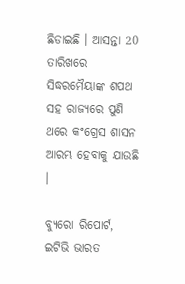ଛିଡାଇଛି । ଆସନ୍ତା 20 ତାରିଖରେ ସିଦ୍ଧରମୈୟାଙ୍କ ଶପଥ ସହ ରାଜ୍ୟରେ ପୁଣି ଥରେ କଂଗ୍ରେସ ଶାସନ ଆରମ୍ଭ ହେବାକୁ ଯାଉଛି ।

ବ୍ୟୁରୋ ରିପୋର୍ଟ, ଇଟିଭି ଭାରତ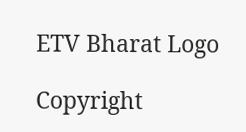ETV Bharat Logo

Copyright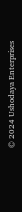© 2024 Ushodaya Enterprises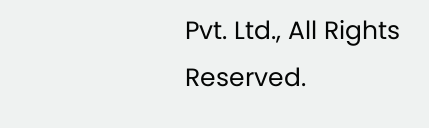Pvt. Ltd., All Rights Reserved.